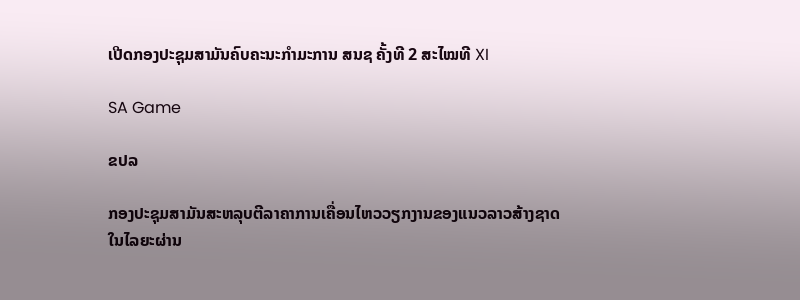ເປີດກອງປະຊຸມສາມັນຄົບຄະນະກຳມະການ ສນຊ ຄັ້ງທີ 2 ສະໄໝທີ XI

SA Game

ຂປລ

ກອງປະຊຸມສາມັນສະຫລຸບຕີລາຄາການເຄື່ອນໄຫວວຽກງານຂອງແນວລາວສ້າງຊາດໃນໄລຍະຜ່ານ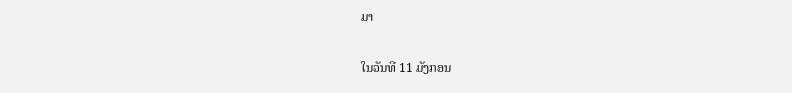ມາ

ໃນວັນທີ 11 ມັງກອນ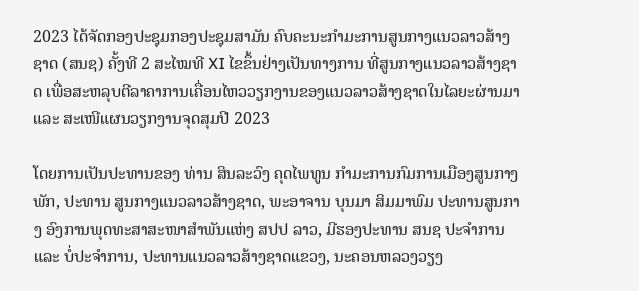2023 ໄດ້ຈັດກອງປະຊຸມກອງປະຊຸມສາມັນ ຄົບຄະນະກຳມະການສູນກາງແນວລາວສ້າງຊາດ (ສນຊ) ຄັ້ງທີ 2 ສະໄໝທີ XI ໄຂຂຶ້ນຢ່າງເປັນທາງການ ທີ່ສູນກາງແນວລາວສ້າງຊາດ ເພື່ອສະຫລຸບຕີລາຄາການເຄື່ອນໄຫວວຽກງານຂອງແນວລາວສ້າງຊາດໃນໄລຍະຜ່ານມາ ແລະ ສະເໜີແຜນວຽກງານຈຸດສຸມປີ 2023

ໂດຍການເປັນປະທານຂອງ ທ່ານ ສິນລະວົງ ຄຸດໄພທູນ ກຳມະການກົມການເມືອງສູນກາງພັກ, ປະທານ ສູນກາງແນວລາວສ້າງຊາດ, ພະອາຈານ ບຸນມາ ສິມມາພົມ ປະທານສູນກາງ ອົງການພຸດທະສາສະໜາສຳພັນແຫ່ງ ສປປ ລາວ, ມີຮອງປະທານ ສນຊ ປະຈຳການ ແລະ ບໍ່ປະຈຳການ, ປະທານແນວລາວສ້າງຊາດແຂວງ, ນະຄອນຫລວງວຽງ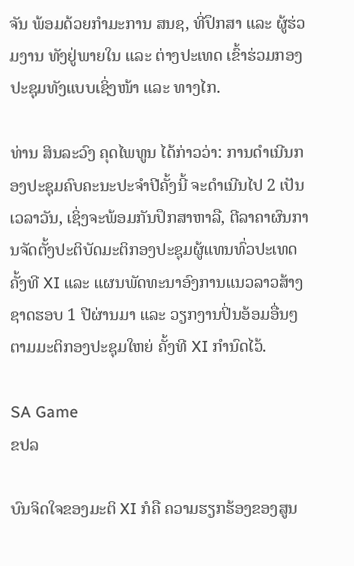ຈັນ ພ້ອມດ້ວຍກໍາມະການ ສນຊ, ທີ່ປຶກສາ ແລະ ຜູ້ຮ່ວມງານ ທັງຢູ່ພາຍໃນ ແລະ ຕ່າງປະເທດ ເຂົ້າຮ່ວມກອງປະຊຸມທັງແບບເຊິ່ງໜ້າ ແລະ ທາງໄກ.

ທ່ານ ສິນລະວົງ ຄຸດໄພທູນ ໄດ້ກ່າວວ່າ: ການດຳເນີນກອງປະຊຸມຄົບຄະນະປະຈໍາປີຄັ້ງນີ້ ຈະດຳເນີນໄປ 2 ເປັນເວລາວັນ, ເຊິ່ງຈະພ້ອມກັນປຶກສາຫາລື, ຕີລາຄາຜົນການຈັດຕັ້ງປະຕິບັດມະຕິກອງປະຊຸມຜູ້ແທນທົ່ວປະເທດ ຄັ້ງທີ XI ແລະ ແຜນພັດທະນາອົງການແນວລາວສ້າງຊາດຮອບ 1 ປີຜ່ານມາ ແລະ ວຽກງານປິ່ນອ້ອມອື່ນໆຕາມມະຕິກອງປະຊຸມໃຫຍ່ ຄັ້ງທີ XI ກໍານົດໄວ້.

SA Game
ຂປລ

ບົນຈິດໃຈຂອງມະຕິ XI ກໍຄື ຄວາມຮຽກຮ້ອງຂອງສູນ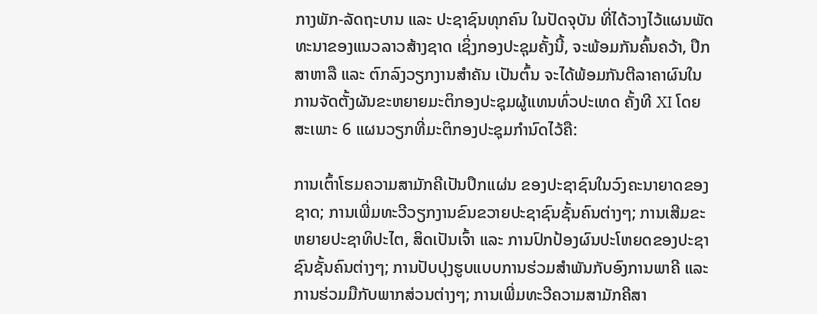ກາງພັກ-ລັດຖະບານ ແລະ ປະຊາຊົນທຸກຄົນ ໃນປັດຈຸບັນ ທີ່ໄດ້ວາງໄວ້ແຜນພັດທະນາຂອງແນວລາວສ້າງຊາດ ເຊິ່ງກອງປະຊຸມຄັ້ງນີ້, ຈະພ້ອມກັນຄົ້ນຄວ້າ, ປຶກສາຫາລື ແລະ ຕົກລົງວຽກງານສໍາຄັນ ເປັນຕົ້ນ ຈະໄດ້ພ້ອມກັນຕີລາຄາຜົນໃນການຈັດຕັ້ງຜັນຂະຫຍາຍມະຕິກອງປະຊຸມຜູ້ແທນທົ່ວປະເທດ ຄັ້ງທີ XI ໂດຍສະເພາະ 6 ແຜນວຽກທີ່ມະຕິກອງປະຊຸມກຳນົດໄວ້ຄື:

ການເຕົ້າໂຮມຄວາມສາມັກຄີເປັນປຶກແຜ່ນ ຂອງປະຊາຊົນໃນວົງຄະນາຍາດຂອງຊາດ; ການເພີ່ມທະວີວຽກງານຂົນຂວາຍປະຊາຊົນຊັ້ນຄົນຕ່າງໆ; ການເສີມຂະຫຍາຍປະຊາທິປະໄຕ, ສິດເປັນເຈົ້າ ແລະ ການປົກປ້ອງຜົນປະໂຫຍດຂອງປະຊາຊົນຊັ້ນຄົນຕ່າງໆ; ການປັບປຸງຮູບແບບການຮ່ວມສໍາພັນກັບອົງການພາຄີ ແລະ ການຮ່ວມມືກັບພາກສ່ວນຕ່າງໆ; ການເພີ່ມທະວີຄວາມສາມັກຄີສາ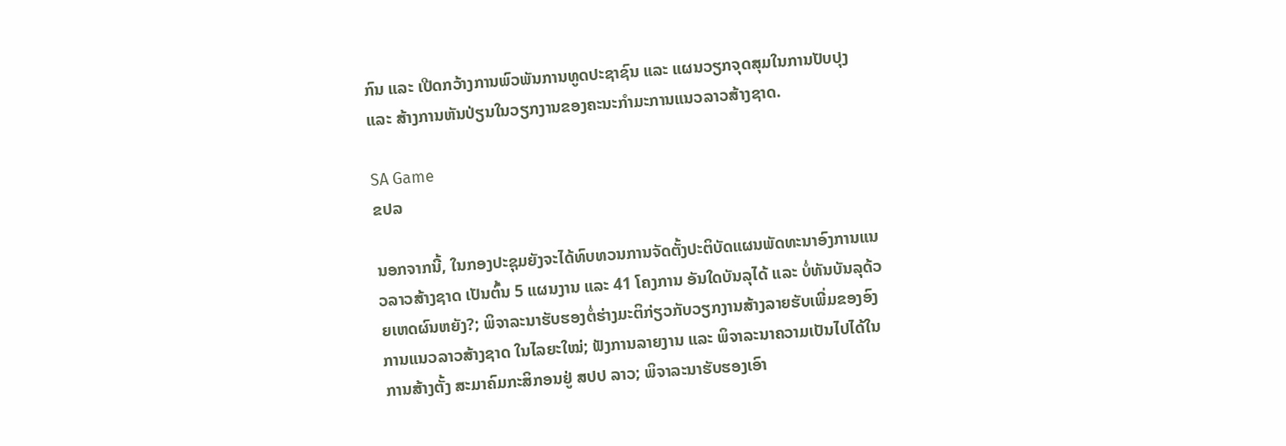ກົນ ແລະ ເປີດກວ້າງການພົວພັນການທູດປະຊາຊົນ ແລະ ແຜນວຽກຈຸດສຸມໃນການປັບປຸງ ແລະ ສ້າງການຫັນປ່ຽນໃນວຽກງານຂອງຄະນະກໍາມະການແນວລາວສ້າງຊາດ.

SA Game
ຂປລ

ນອກຈາກນີ້, ໃນກອງປະຊຸມຍັງຈະໄດ້ທົບທວນການຈັດຕັ້ງປະຕິບັດແຜນພັດທະນາອົງການແນວລາວສ້າງຊາດ ເປັນຕົ້ນ 5 ແຜນງານ ແລະ 41 ໂຄງການ ອັນໃດບັນລຸໄດ້ ແລະ ບໍ່ທັນບັນລຸດ້ວຍເຫດຜົນຫຍັງ?; ພິຈາລະນາຮັບຮອງຕໍ່ຮ່າງມະຕິກ່ຽວກັບວຽກງານສ້າງລາຍຮັບເພີ່ມຂອງອົງການແນວລາວສ້າງຊາດ ໃນໄລຍະໃໝ່; ຟັງການລາຍງານ ແລະ ພິຈາລະນາຄວາມເປັນໄປໄດ້ໃນການສ້າງຕັ້ງ ສະມາຄົມກະສິກອນຢູ່ ສປປ ລາວ; ພິຈາລະນາຮັບຮອງເອົາ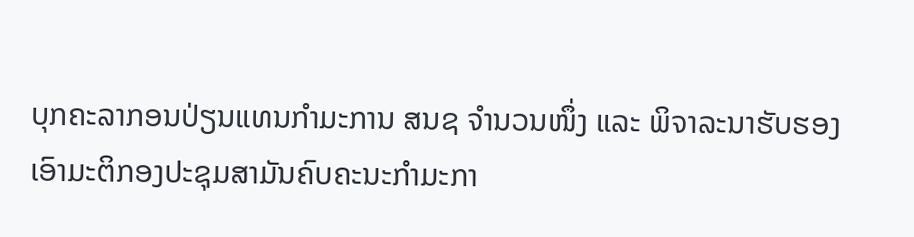ບຸກຄະລາກອນປ່ຽນແທນກຳມະການ ສນຊ ຈຳນວນໜຶ່ງ ແລະ ພິຈາລະນາຮັບຮອງເອົາມະຕິກອງປະຊຸມສາມັນຄົບຄະນະກຳມະກາ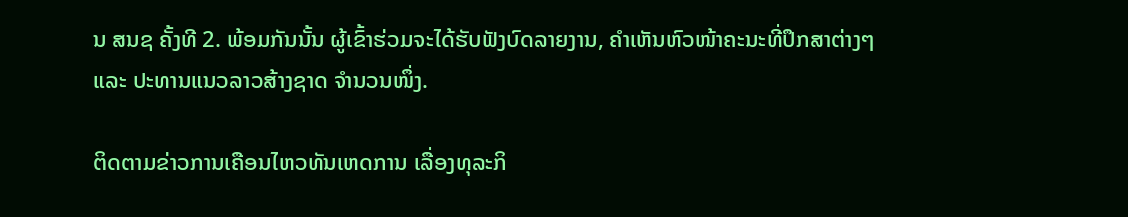ນ ສນຊ ຄັ້ງທີ 2. ພ້ອມກັນນັ້ນ ຜູ້ເຂົ້າຮ່ວມຈະໄດ້ຮັບຟັງບົດລາຍງານ, ຄຳເຫັນຫົວໜ້າຄະນະທີ່ປຶກສາຕ່າງໆ ແລະ ປະທານແນວລາວສ້າງຊາດ ຈຳນວນໜຶ່ງ.

ຕິດຕາມຂ່າວການເຄືອນໄຫວທັນເຫດການ ເລື່ອງທຸລະກິ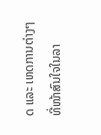ດ ແລະ ເຫດການຕ່າງໆ ທີ່ໜ້າສົນໃຈໃນລາ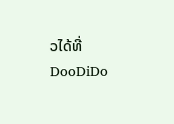ວໄດ້ທີ່ DooDiDo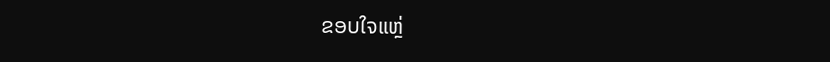ຂອບໃຈແຫຼ່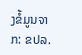ງຂໍ້ມູນຈາກ: ຂປລ.